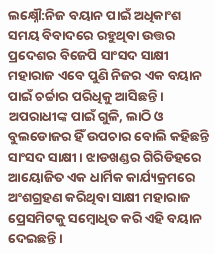ଲକ୍ଷ୍ନୌ:ନିଜ ବୟାନ ପାଇଁ ଅଧିକାଂଶ ସମୟ ବିବାଦରେ ରହୁଥିବା ଉତ୍ତର ପ୍ରଦେଶର ବିଜେପି ସାଂସଦ ସାକ୍ଷୀ ମହାରାଜ ଏବେ ପୁଣି ନିଜର ଏକ ବୟାନ ପାଇଁ ଚର୍ଚ୍ଚାର ପରିଧିକୁ ଆସିଛନ୍ତି । ଅପରାଧୀଙ୍କ ପାଇଁ ଗୁଳି, ଲାଠି ଓ ବୁଲଡୋଜର ହିଁ ଉପଚାର ବୋଲି କହିଛନ୍ତି ସାଂସଦ ସାକ୍ଷୀ । ଝାଡଖଣ୍ଡର ଗିରିଡିହରେ ଆୟୋଜିତ ଏକ ଧାର୍ମିକ କାର୍ଯ୍ୟକ୍ରମରେ ଅଂଶଗ୍ରହଣ କରିଥିବା ସାକ୍ଷୀ ମହାରାଜ ପ୍ରେସମିଟକୁ ସମ୍ବୋଧିତ କରି ଏହି ବୟାନ ଦେଇଛନ୍ତି ।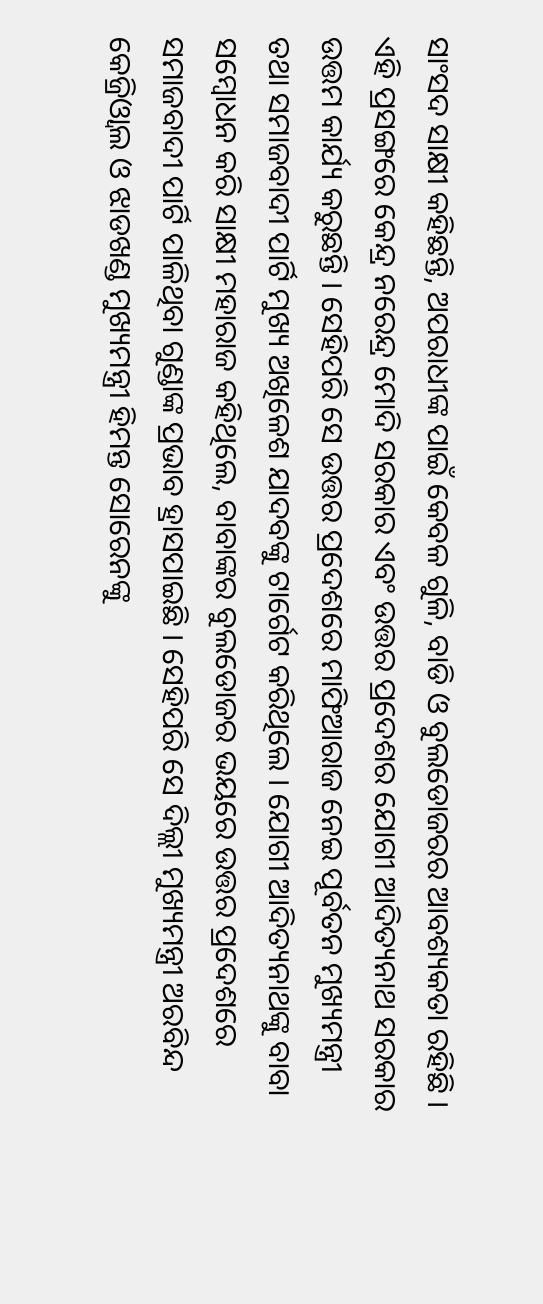ସାଂସଦ ସାକ୍ଷୀ କହିଛନ୍ତି, ଅପରାଧୀଙ୍କ ପାଇଁ କେବଳ ଗୁଳି, ବାଡି ଓ ବୁଲଡୋଜରର ଆବଶ୍ୟକତା ରହିଛି । ଏହି ପ୍ରସଙ୍ଗରେ କେନ୍ଦ୍ର ନରେନ୍ଦ୍ର ମୋଦି ସରକାର ଏବଂ ଉତ୍ତର ପ୍ରଦେଶର ଯୋଗୀ ଆଦିତ୍ୟନାଥ ସରକାର ଉତ୍ତମ କାର୍ଯ୍ୟ କରୁଛନ୍ତି । ସେହିପରି ସେ ଉତ୍ତର ପ୍ରଦେଶରେ ମାଫିଆରାଜ ନେଇ ପୂର୍ବତନ ମୁଖ୍ୟମନ୍ତ୍ରୀ ତଥା ସମାଜବାଦୀ ପାର୍ଟି ମୁଖ୍ୟ ଅଖିଳେଶ ଯାଦବଙ୍କୁ ଟାର୍ଗେଟ କରିଥିଲେ । ଯୋଗୀ ଆଦିତ୍ୟନାଥଙ୍କୁ ବାବା ସମ୍ବୋଧନ କରି ସାକ୍ଷୀ ମହାରାଜ କହିଥିଲେ, ବାବାଙ୍କର ବୁଲଡୋଜର ଭୟରେ ଉତ୍ତର ପ୍ରଦେଶରେ ସମାଜବାଦୀ ପାର୍ଟି ପାଳିଥିବା ଗୁଣ୍ଡାଙ୍କ ପ୍ରଭାବ ହ୍ରାସପାଇଛି । ସେହିପରି ସେ ଦିଲ୍ଲୀ ମୁଖ୍ୟମନ୍ତ୍ରୀ ଅରବିନ୍ଦ କେଜ୍ରିଓ୍ବାଲ ଓ ଝାଡଖଣ୍ଡ ମୁଖ୍ୟମନ୍ତ୍ରୀ ହିମନ୍ତ ସୋରେନଙ୍କୁ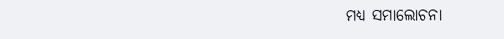ମଧ୍ୟ ସମାଲୋଚନା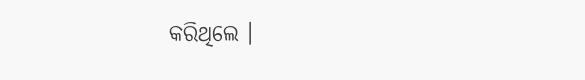କରିଥିଲେ ।